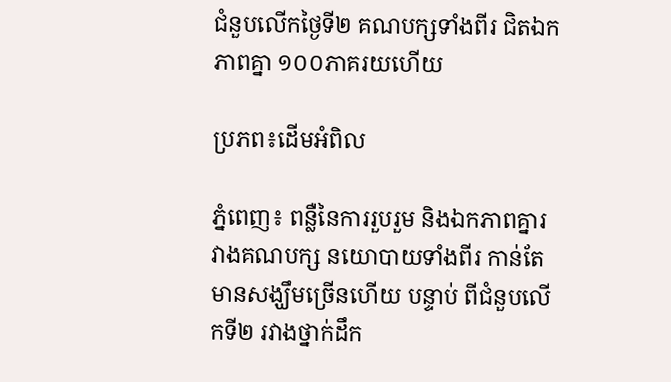ជំនួបលើកថ្ងៃទី២ គណបក្សទាំងពីរ ជិតឯកភាពគ្នា ១០០ភាគរយហើយ

ប្រភព៖ដើមអំពិល

ភ្នំពេញ៖ ពន្លឺនៃការរួបរួម និងឯកភាពគ្នារវាងគណបក្ស នយោបាយទាំងពីរ កាន់តែមានសង្ឃឹមច្រើនហើយ បន្ទាប់ ពីជំនួបលើកទី២ រវាងថ្នាក់ដឹក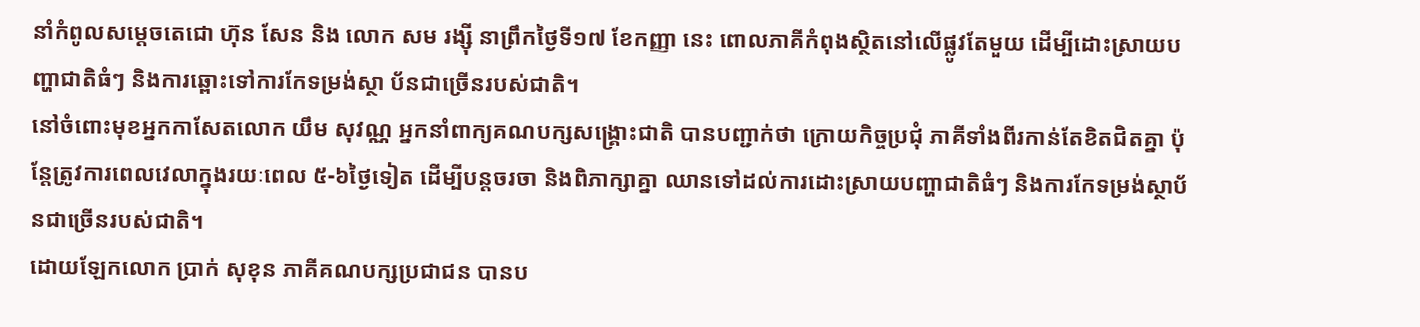នាំកំពូលសម្តេចតេជោ ហ៊ុន សែន និង លោក សម រង្ស៊ី នាព្រឹកថ្ងៃទី១៧ ខែកញ្ញា នេះ ពោលភាគីកំពុងស្ថិតនៅលើផ្លូវតែមួយ ដើម្បីដោះស្រាយបញ្ហាជាតិធំៗ និងការឆ្ពោះទៅការកែទម្រង់ស្ថា ប័នជាច្រើនរបស់ជាតិ។
នៅចំពោះមុខអ្នកកាសែតលោក យឹម សុវណ្ណ អ្នកនាំពាក្យគណបក្សសង្រ្គោះជាតិ បានបញ្ជាក់ថា ក្រោយកិច្ចប្រជុំ ភាគីទាំងពីរកាន់តែខិតជិតគ្នា ប៉ុន្តែត្រូវការពេលវេលាក្នុងរយៈពេល ៥-៦ថ្ងៃទៀត ដើម្បីបន្តចរចា និងពិភាក្សាគ្នា ឈានទៅដល់ការដោះស្រាយបញ្ហាជាតិធំៗ និងការកែទម្រង់ស្ថាប័នជាច្រើនរបស់ជាតិ។
ដោយឡែកលោក ប្រាក់ សុខុន ភាគីគណបក្សប្រជាជន បានប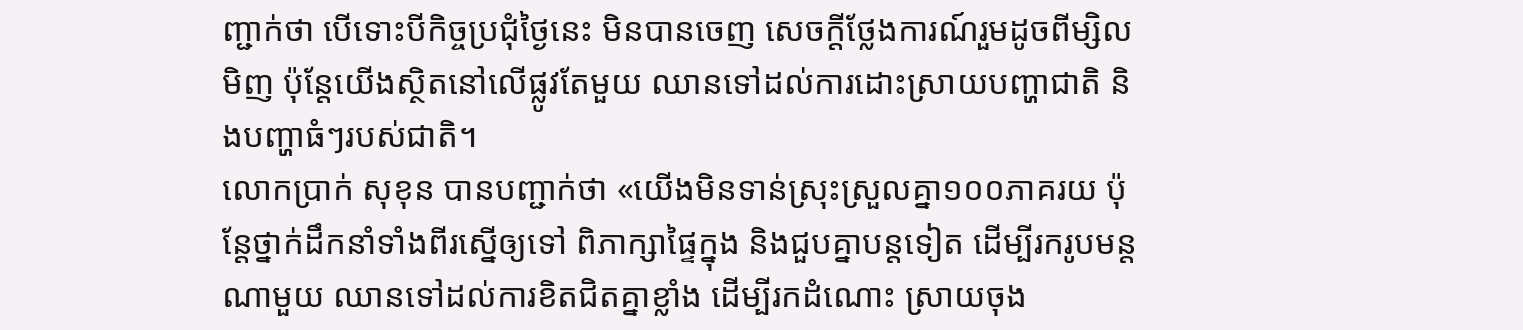ញ្ជាក់ថា បើទោះបីកិច្ចប្រជុំថ្ងៃនេះ មិនបានចេញ សេចក្តីថ្លែងការណ៍រួមដូចពីម្សិលមិញ ប៉ុន្តែយើងស្ថិតនៅលើផ្លូវតែមួយ ឈានទៅដល់ការដោះស្រាយបញ្ហាជាតិ និងបញ្ហាធំៗរបស់ជាតិ។
លោកប្រាក់ សុខុន បានបញ្ជាក់ថា «យើងមិនទាន់ស្រុះស្រួលគ្នា១០០ភាគរយ ប៉ុន្តែថ្នាក់ដឹកនាំទាំងពីរស្នើឲ្យទៅ ពិភាក្សាផ្ទៃក្នុង និងជួបគ្នាបន្តទៀត ដើម្បីរករូបមន្តណាមួយ ឈានទៅដល់ការខិតជិតគ្នាខ្លាំង ដើម្បីរកដំណោះ ស្រាយចុង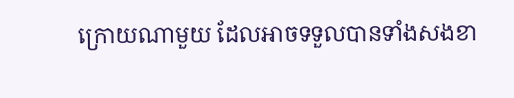ក្រោយណាមួយ ដែលអាចទទួលបានទាំងសងខា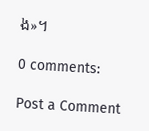ង»។

0 comments:

Post a Comment